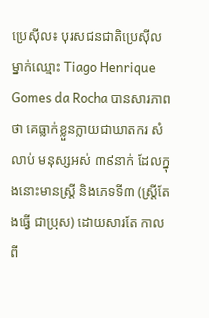ប្រេស៊ីល៖ បុរសជនជាតិប្រេស៊ីល ម្នាក់ឈ្មោះ Tiago Henrique Gomes da Rocha បានសារភាពថា គេធ្លាក់ខ្លួនក្លាយជាឃាតករ សំលាប់ មនុស្សអស់ ៣៩នាក់ ដែលក្នុងនោះមានស្ត្រី និងភេទទី៣ (ស្ត្រីតែងធ្វើ ជាប្រុស) ដោយសារតែ កាលពី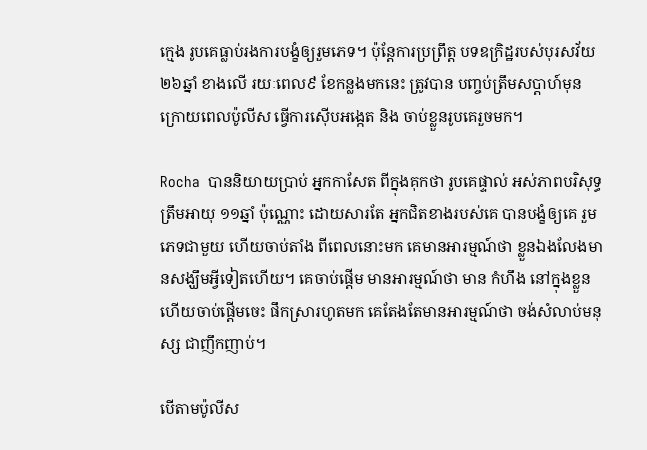ក្មេង រូបគេធ្លាប់រងការបង្ខំឲ្យរួមភេទ។ ប៉ុន្តែការប្រព្រឹត្ត បទឧក្រិដ្ឋរបស់បុរសវ័យ២៦ឆ្នាំ ខាងលើ រយៈពេល៩ ខែកន្លងមកនេះ ត្រូវបាន បញ្ចប់ត្រឹមសប្តាហ៍មុន ក្រោយពេលប៉ូលីស ធ្វើការស៊ើបអង្កេត និង ចាប់ខ្លួនរូបគេរួចមក។

Rocha  បាននិយាយប្រាប់ អ្នកកាសែត ពីក្នុងគុកថា រូបគេផ្ទាល់ អស់ភាពបរិសុទ្ធត្រឹមអាយុ ១១ឆ្នាំ ប៉ុណ្ណោះ ដោយសារតែ អ្នកជិតខាងរបស់គេ បានបង្ខំឲ្យគេ រួមភេទជាមួយ ហើយចាប់តាំង ពីពេលនោះមក គេមានអារម្មណ៍ថា ខ្លួនឯងលែងមានសង្ឃឹមអ្វីទៀតហើយ។ គេចាប់ផ្តើម មានអារម្មណ៍ថា មាន កំហឹង នៅក្នុងខ្លួន ហើយចាប់ផ្តើមចេះ ផឹកស្រារហូតមក គេតែងតែមានអារម្មណ៍ថា ចង់សំលាប់មនុស្ស ជាញឹកញាប់។

បើតាមប៉ូលីស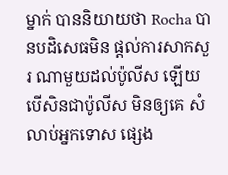ម្នាក់ បាននិយាយថា Rocha បានបដិសេធមិន ផ្តល់ការសាកសួរ ណាមួយដល់ប៉ូលីស ឡើយ បើសិនជាប៉ូលីស មិនឲ្យគេ សំលាប់អ្នកទោស ផ្សេង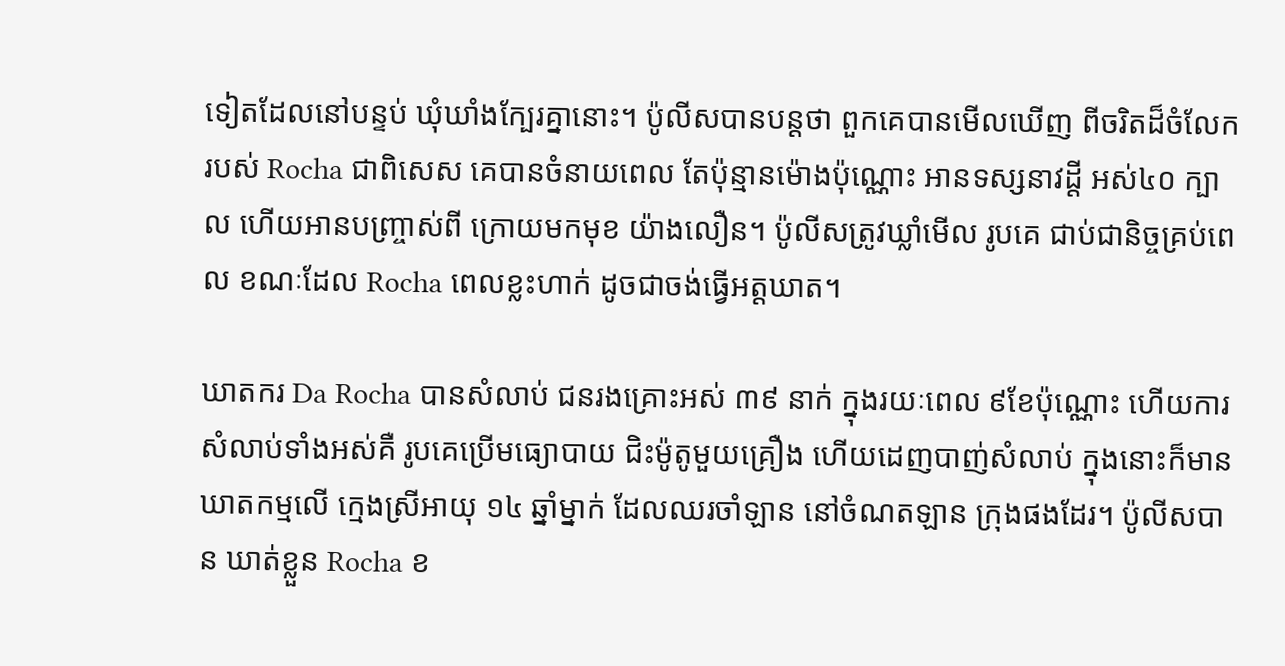ទៀតដែលនៅបន្ទប់ ឃុំឃាំងក្បែរគ្នានោះ។ ប៉ូលីសបានបន្តថា ពួកគេបានមើលឃើញ ពីចរិតដ៏ចំលែករបស់ Rocha ជាពិសេស គេបានចំនាយពេល តែប៉ុន្មានម៉ោងប៉ុណ្ណោះ អានទស្សនាវដ្តី អស់៤០ ក្បាល ហើយអានបញ្ច្រាស់ពី ក្រោយមកមុខ យ៉ាងលឿន។ ប៉ូលីសត្រូវឃ្លាំមើល រូបគេ ជាប់ជានិច្ចគ្រប់ពេល ខណៈដែល Rocha ពេលខ្លះហាក់ ដូចជាចង់ធ្វើអត្តឃាត។

ឃាតករ Da Rocha បានសំលាប់ ជនរងគ្រោះអស់ ៣៩ នាក់ ក្នុងរយៈពេល ៩ខែប៉ុណ្ណោះ ហើយការ សំលាប់ទាំងអស់គឺ រូបគេប្រើមធ្យោបាយ ជិះម៉ូតូមួយគ្រឿង ហើយដេញបាញ់សំលាប់ ក្នុងនោះក៏មាន ឃាតកម្មលើ ក្មេងស្រីអាយុ ១៤ ឆ្នាំម្នាក់ ដែលឈរចាំឡាន នៅចំណតឡាន ក្រុងផងដែរ។ ប៉ូលីសបាន ឃាត់ខ្លួន Rocha ខ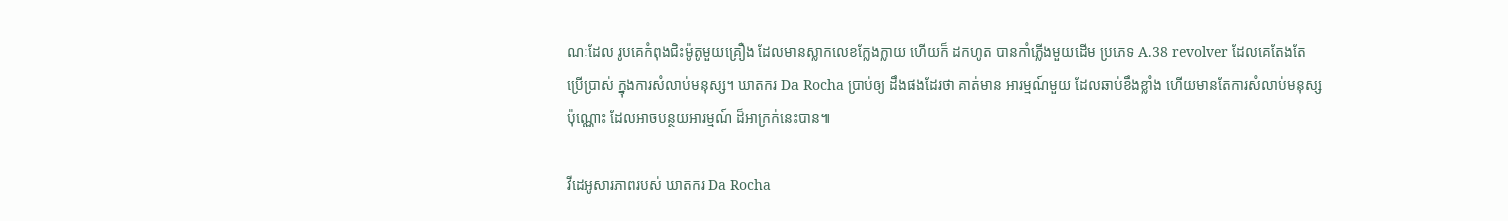ណៈដែល រូបគេកំពុងជិះម៉ូតូមួយគ្រឿង ដែលមានស្លាកលេខក្លែងក្លាយ ហើយក៏ ដកហូត បានកាំភ្លើងមួយដើម ប្រភេទ A.38 revolver ដែលគេតែងតែប្រើប្រាស់ ក្នុងការសំលាប់មនុស្ស។ ឃាតករ Da Rocha ប្រាប់ឲ្យ ដឹងផងដែរថា គាត់មាន អារម្មណ៍មួយ ដែលឆាប់ខឹងខ្លាំង ហើយមានតែការសំលាប់មនុស្ស ប៉ុណ្ណោះ ដែលអាចបន្ថយអារម្មណ៍ ដ៏អាក្រក់នេះបាន៕

វីដេអូសារភាពរបស់ ឃាតករ Da Rocha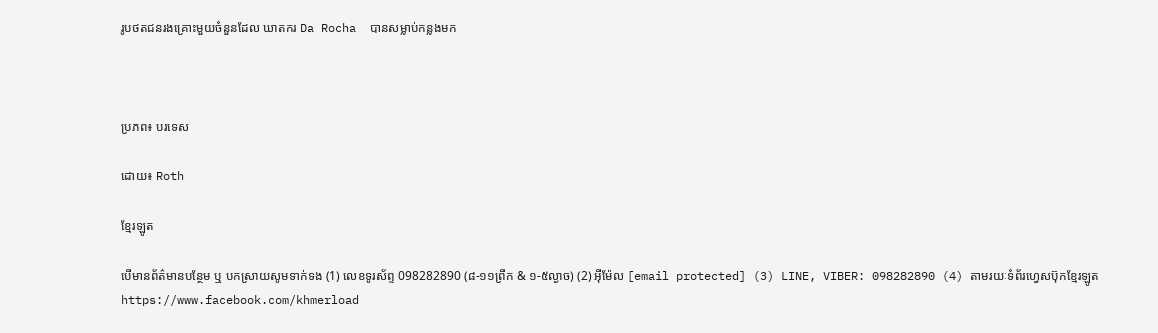រូបថតជនរងគ្រោះមួយចំនួនដែល ឃាតករ Da Rocha  បានសម្លាប់កន្លងមក



ប្រភព៖ បរទេស

ដោយ៖ Roth

ខ្មែរឡូត

បើមានព័ត៌មានបន្ថែម ឬ បកស្រាយសូមទាក់ទង (1) លេខទូរស័ព្ទ 098282890 (៨-១១ព្រឹក & ១-៥ល្ងាច) (2) អ៊ីម៉ែល [email protected] (3) LINE, VIBER: 098282890 (4) តាមរយៈទំព័រហ្វេសប៊ុកខ្មែរឡូត https://www.facebook.com/khmerload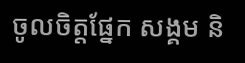ចូលចិត្តផ្នែក សង្គម និ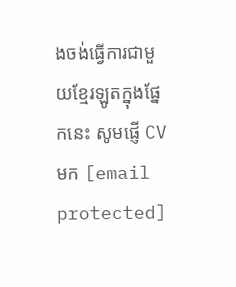ងចង់ធ្វើការជាមួយខ្មែរឡូតក្នុងផ្នែកនេះ សូមផ្ញើ CV មក [email protected]